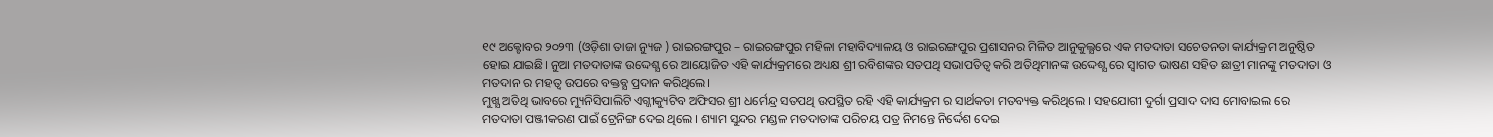୧୯ ଅକ୍ଟୋବର ୨୦୨୩ (ଓଡ଼ିଶା ତାଜା ନ୍ୟୁଜ ) ରାଇରଙ୍ଗପୁର – ରାଇରଙ୍ଗପୁର ମହିଳା ମହାବିଦ୍ୟାଳୟ ଓ ରାଇରଙ୍ଗପୁର ପ୍ରଶାସନର ମିଳିତ ଆନୁକୁଲ୍ଯରେ ଏକ ମତଦାତା ସଚେତନତା କାର୍ଯ୍ୟକ୍ରମ ଅନୁଷ୍ଠିତ ହୋଇ ଯାଇଛି। ନୁଆ ମତଦାତାଙ୍କ ଉଦ୍ଦେଶ୍ଯ ରେ ଆୟୋଜିତ ଏହି କାର୍ଯ୍ୟକ୍ରମରେ ଅଧ୍ୟକ୍ଷ ଶ୍ରୀ ରବିଶଙ୍କର ସତପଥି ସଭାପତିତ୍ବ କରି ଅତିଥିମାନଙ୍କ ଉଦ୍ଦେଶ୍ଯ ରେ ସ୍ବାଗତ ଭାଷଣ ସହିତ ଛାତ୍ରୀ ମାନଙ୍କୁ ମତଦାତା ଓ ମତଦାନ ର ମହତ୍ବ ଉପରେ ବକ୍ତବ୍ଯ ପ୍ରଦାନ କରିଥିଲେ।
ମୁଖ୍ଯ ଅତିଥି ଭାବରେ ମ୍ୟୁନିସିପାଲିଟି ଏଗ୍ଜୀକ୍ୟୁଟିବ ଅଫିସର ଶ୍ରୀ ଧର୍ମେନ୍ଦ୍ର ସତପଥି ଉପସ୍ଥିତ ରହି ଏହି କାର୍ଯ୍ୟକ୍ରମ ର ସାର୍ଥକତା ମତବ୍ୟକ୍ତ କରିଥିଲେ । ସହଯୋଗୀ ଦୁର୍ଗା ପ୍ରସାଦ ଦାସ ମୋବାଇଲ ରେ ମତଦାତା ପଞ୍ଜୀକରଣ ପାଇଁ ଟ୍ରେନିଙ୍ଗ ଦେଇ ଥିଲେ । ଶ୍ୟାମ ସୁନ୍ଦର ମଣ୍ଡଳ ମତଦାତାଙ୍କ ପରିଚୟ ପତ୍ର ନିମନ୍ତେ ନିର୍ଦ୍ଦେଶ ଦେଇ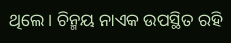ଥିଲେ । ଚିନ୍ମୟ ନାଏକ ଉପସ୍ଥିତ ରହି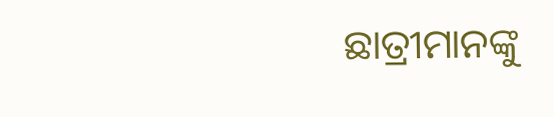ଛାତ୍ରୀମାନଙ୍କୁ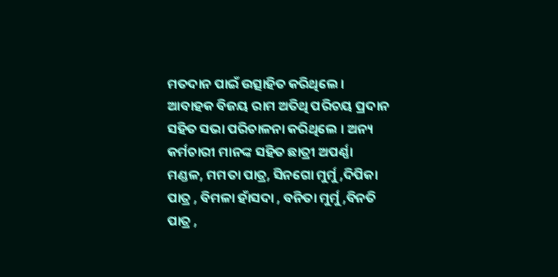ମତଦାନ ପାଇଁ ଉତ୍ସାହିତ କରିଥିଲେ।
ଆବାହକ ବିଜୟ ରାମ ଅତିଥି ପରିଚୟ ପ୍ରଦାନ ସହିତ ସଭା ପରିଚାଳନା କରିଥିଲେ । ଅନ୍ୟ କର୍ମଚାରୀ ମାନଙ୍କ ସହିତ ଛାତ୍ରୀ ଅପର୍ଣ୍ଣା ମଣ୍ଡଳ, ମମତା ପାତ୍ର, ସିନଗୋ ମୁର୍ମୁ ,ଦିପିକା ପାତ୍ର , ବିମଳା ହାଁସଦା , ବନିତା ମୁର୍ମୁ ,ବିନତି ପାତ୍ର ,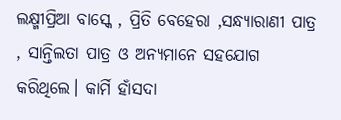ଲକ୍ଷ୍ମୀପ୍ରିଆ ବାସ୍କେ , ପ୍ରିତି ବେହେରା ,ସନ୍ଧ୍ୟାରାଣୀ ପାତ୍ର , ସାନ୍ତିଲତା ପାତ୍ର ଓ ଅନ୍ୟମାନେ ସହଯୋଗ କରିଥିଲେ। କାର୍ମି ହାଁସଦା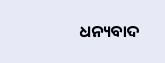ଧନ୍ୟବାଦ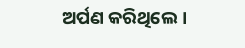ଅର୍ପଣ କରିଥିଲେ।